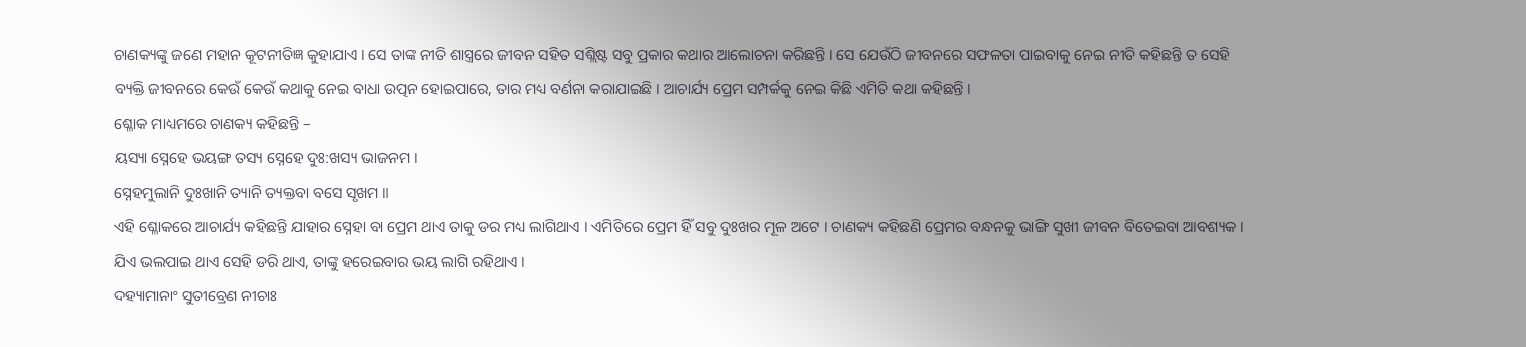ଚାଣକ୍ୟଙ୍କୁ ଜଣେ ମହାନ କୂଟନୀତିଜ୍ଞ କୁହାଯାଏ । ସେ ତାଙ୍କ ନୀତି ଶାସ୍ତ୍ରରେ ଜୀବନ ସହିତ ସଶ୍ଲିଷ୍ଟ ସବୁ ପ୍ରକାର କଥାର ଆଲୋଚନା କରିଛନ୍ତି । ସେ ଯେଉଁଠି ଜୀବନରେ ସଫଳତା ପାଇବାକୁ ନେଇ ନୀତି କହିଛନ୍ତି ତ ସେହି ବ୍ୟକ୍ତି ଜୀବନରେ କେଉଁ କେଉଁ କଥାକୁ ନେଇ ବାଧା ଉତ୍ପନ ହୋଇପାରେ, ତାର ମଧ୍ୟ ବର୍ଣନା କରାଯାଇଛି । ଆଚାର୍ଯ୍ୟ ପ୍ରେମ ସମ୍ପର୍କକୁ ନେଇ କିଛି ଏମିତି କଥା କହିଛନ୍ତି ।
ଶ୍ଳୋକ ମାଧ୍ୟମରେ ଚାଣକ୍ୟ କହିଛନ୍ତି –
ୟସ୍ୟା ସ୍ନେହେ ଭୟଙ୍ଗ ତସ୍ୟ ସ୍ନେହେ ଦୁଃ:ଖସ୍ୟ ଭାଜନମ ।
ସ୍ନେହମୁଲାନି ଦୁଃଖାନି ତ୍ୟାନି ତ୍ୟକ୍ତବା ବସେ ସୃଖମ ॥
ଏହି ଶ୍ଳୋକରେ ଆଚାର୍ଯ୍ୟ କହିଛନ୍ତି ଯାହାର ସ୍ନେହା ବା ପ୍ରେମ ଥାଏ ତାକୁ ଡର ମଧ୍ୟ ଲାଗିଥାଏ । ଏମିତିରେ ପ୍ରେମ ହିଁ ସବୁ ଦୁଃଖର ମୂଳ ଅଟେ । ଚାଣକ୍ୟ କହିଛଣି ପ୍ରେମର ବନ୍ଧନକୁ ଭାଙ୍ଗି ସୁଖୀ ଜୀବନ ବିତେଇବା ଆବଶ୍ୟକ । ଯିଏ ଭଲପାଇ ଥାଏ ସେହି ଡରି ଥାଏ, ତାଙ୍କୁ ହରେଇବାର ଭୟ ଲାଗି ରହିଥାଏ ।
ଦହ୍ୟାମାନାଂ ସୁତୀବ୍ରେଣ ନୀଚାଃ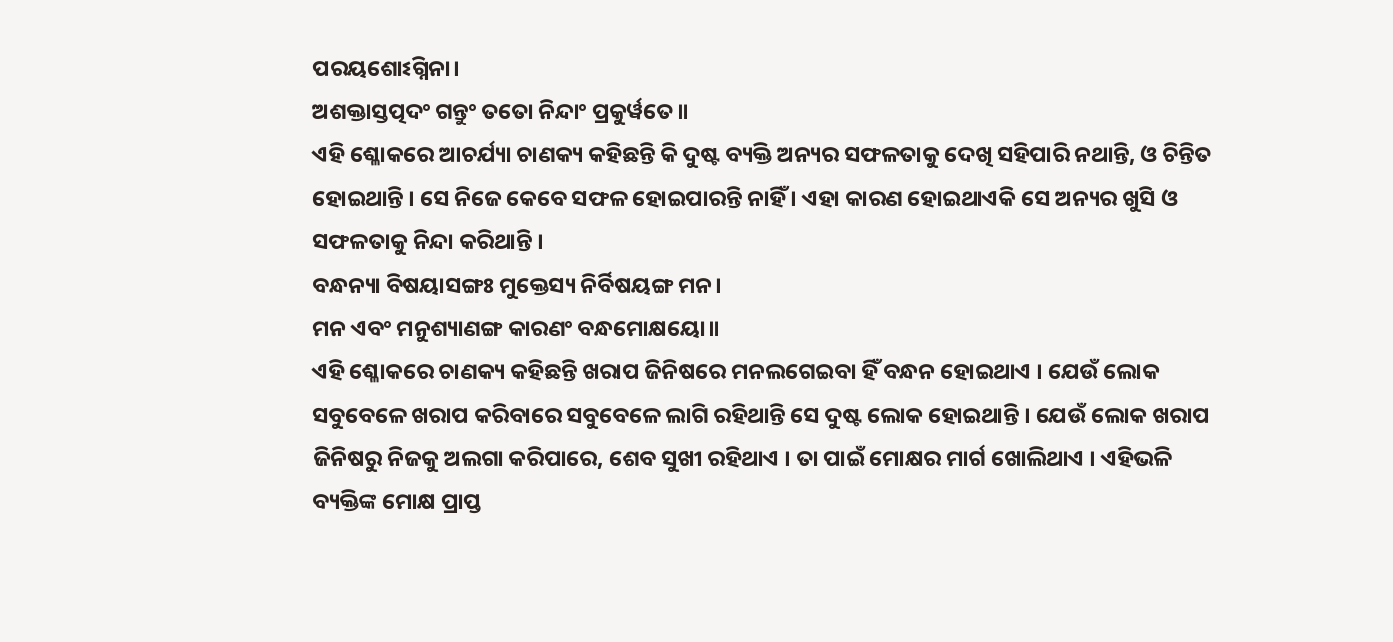ପରୟଶୋଽଗ୍ନିନା।
ଅଶକ୍ତାସ୍ତତ୍ପଦଂ ଗନ୍ତୁଂ ତତୋ ନିନ୍ଦାଂ ପ୍ରକୁର୍ୱତେ॥
ଏହି ଶ୍ଳୋକରେ ଆଚର୍ଯ୍ୟା ଚାଣକ୍ୟ କହିଛନ୍ତି କି ଦୁଷ୍ଟ ବ୍ୟକ୍ତି ଅନ୍ୟର ସଫଳତାକୁ ଦେଖି ସହିପାରି ନଥାନ୍ତି, ଓ ଚିନ୍ତିତ ହୋଇଥାନ୍ତି । ସେ ନିଜେ କେବେ ସଫଳ ହୋଇପାରନ୍ତି ନାହିଁ । ଏହା କାରଣ ହୋଇଥାଏକି ସେ ଅନ୍ୟର ଖୁସି ଓ ସଫଳତାକୁ ନିନ୍ଦା କରିଥାନ୍ତି ।
ବନ୍ଧନ୍ୟା ବିଷୟାସଙ୍ଗଃ ମୁକ୍ତେସ୍ୟ ନିର୍ବିଷୟଙ୍ଗ ମନ।
ମନ ଏବଂ ମନୁଶ୍ୟାଣଙ୍ଗ କାରଣଂ ବନ୍ଧମୋକ୍ଷୟୋ॥
ଏହି ଶ୍ଳୋକରେ ଚାଣକ୍ୟ କହିଛନ୍ତି ଖରାପ ଜିନିଷରେ ମନଲଗେଇବା ହିଁ ବନ୍ଧନ ହୋଇଥାଏ । ଯେଉଁ ଲୋକ ସବୁବେଳେ ଖରାପ କରିବାରେ ସବୁବେଳେ ଲାଗି ରହିଥାନ୍ତି ସେ ଦୁଷ୍ଟ ଲୋକ ହୋଇଥାନ୍ତି । ଯେଉଁ ଲୋକ ଖରାପ ଜିନିଷରୁ ନିଜକୁ ଅଲଗା କରିପାରେ, ଶେବ ସୁଖୀ ରହିଥାଏ । ତା ପାଇଁ ମୋକ୍ଷର ମାର୍ଗ ଖୋଲିଥାଏ । ଏହିଭଳି ବ୍ୟକ୍ତିଙ୍କ ମୋକ୍ଷ ପ୍ରାପ୍ତ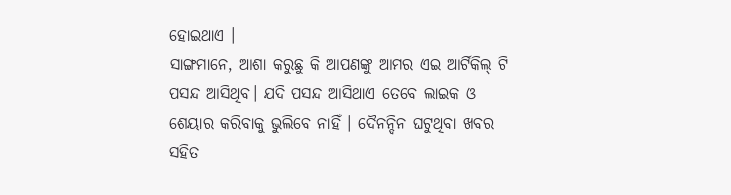ହୋଇଥାଏ ।
ସାଙ୍ଗମାନେ, ଆଶା କରୁଛୁ କି ଆପଣଙ୍କୁ ଆମର ଏଇ ଆର୍ଟିକିଲ୍ ଟି ପସନ୍ଦ ଆସିଥିବ। ଯଦି ପସନ୍ଦ ଆସିଥାଏ ତେବେ ଲାଇକ ଓ ଶେୟାର କରିବାକୁ ଭୁଲିବେ ନାହିଁ । ଦୈନନ୍ଦିନ ଘଟୁଥିବା ଖବର ସହିତ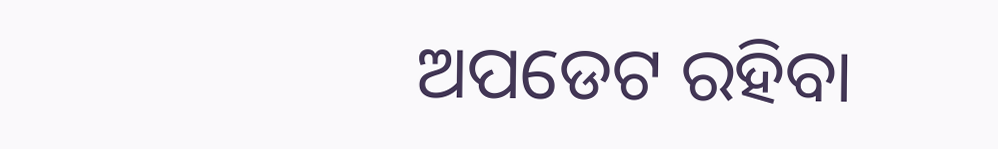ଅପଡେଟ ରହିବା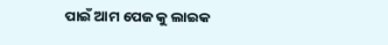ପାଇଁ ଆମ ପେଜ କୁ ଲାଇକ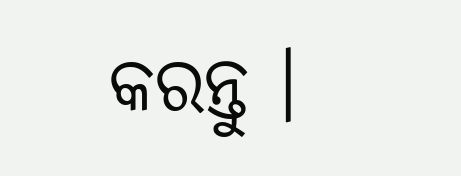କରନ୍ତୁ ।